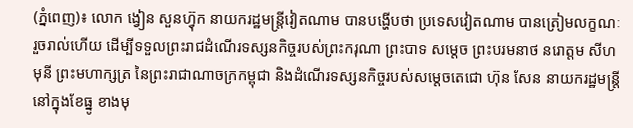(ភ្នំពេញ)៖ លោក ង្វៀន សួនហ៊្វុក នាយករដ្ឋមន្រ្តីវៀតណាម បានបង្ហើបថា ប្រទេសវៀតណាម បានត្រៀមលក្ខណៈរួចរាល់ហើយ ដើម្បីទទួលព្រះរាជដំណើរទស្សនកិច្ចរបស់ព្រះករុណា ព្រះបាទ សម្តេច ព្រះបរមនាថ នរោត្តម សីហមុនី ព្រះមហាក្សត្រ នៃព្រះរាជាណាចក្រកម្ពុជា និងដំណើរទស្សនកិច្ចរបស់សម្តេចតេជោ ហ៊ុន សែន នាយករដ្ឋមន្រ្តី នៅក្នុងខែធ្នូ ខាងមុ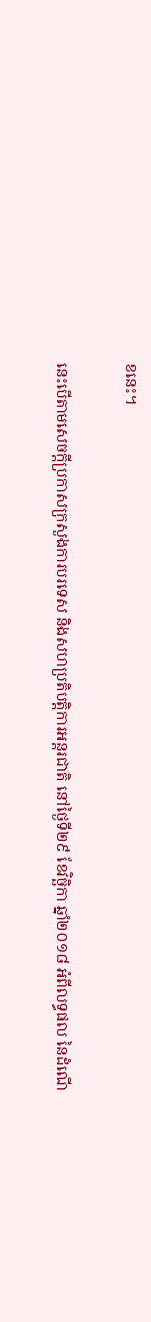ខនេះ។

នេះបើតាមសេចក្តីប្រកាសក្រសួងការបរទេស និងសហប្រតិបត្តិការអន្តរជាតិ នៅថ្ងៃទី២៩ ខែវិច្ឆិកា ឆ្នាំ២០១៨ អំពីលទ្ធផល នៃដំណើ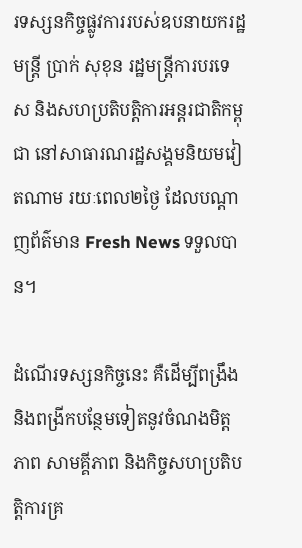រទស្សនកិច្ចផ្លូវការរបស់ឧបនាយករដ្ឋមន្រ្តី ប្រាក់ សុខុន រដ្ឋមន្រ្តីការបរទេស និងសហប្រតិបត្តិការអន្តរជាតិកម្ពុជា នៅសាធារណរដ្ឋសង្គមនិយមវៀតណាម រយៈពេល២ថ្ងៃ ដែលបណ្តាញព័ត៌មាន Fresh News ទទួលបាន។

ដំណើរទស្សនកិច្ចនេះ គឺដើម្បីពង្រឹង និងពង្រីកបន្ថែមទៀតនូវចំណងមិត្តភាព សាមគ្គីភាព និងកិច្ចសហប្រតិបត្តិការគ្រ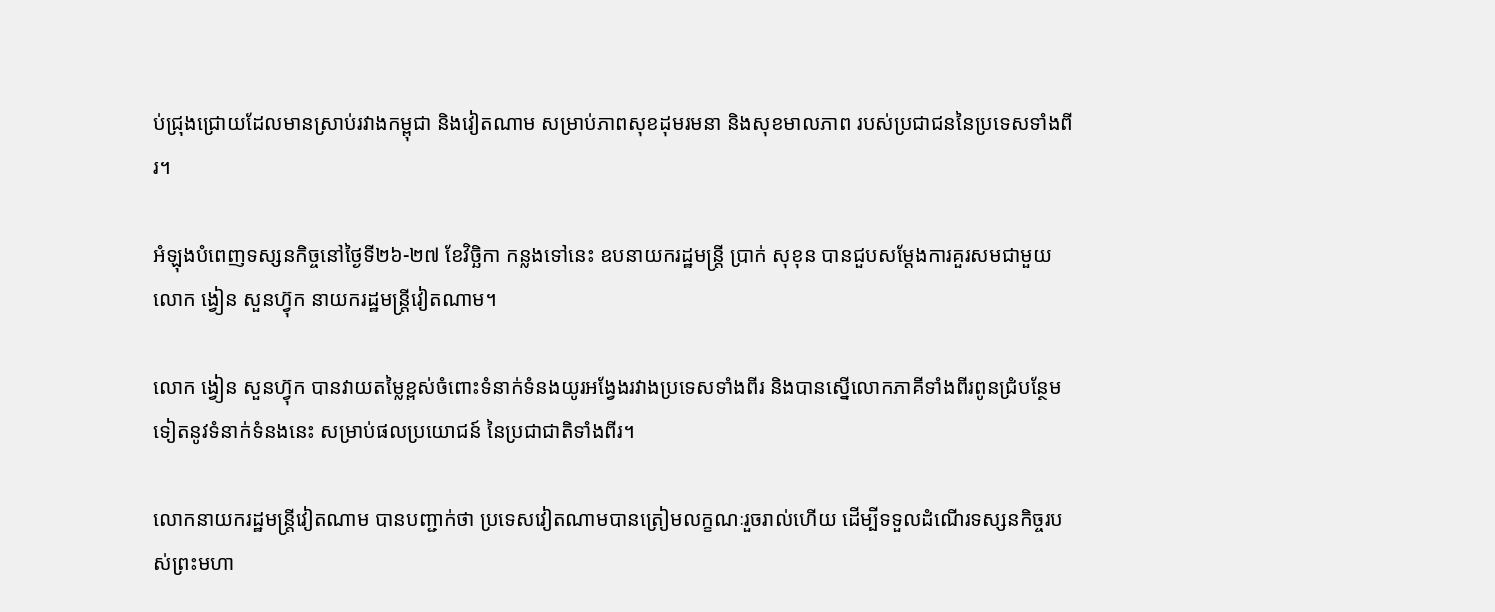ប់ជ្រុងជ្រោយដែលមានស្រាប់រវាងកម្ពុជា និងវៀតណាម សម្រាប់ភាពសុខដុមរមនា និងសុខមាលភាព របស់ប្រជាជននៃប្រទេសទាំងពីរ។

អំឡុងបំពេញទស្សនកិច្ចនៅថ្ងៃទី២៦-២៧ ខែវិច្ឆិកា កន្លងទៅនេះ ឧបនាយករដ្ឋមន្រ្តី ប្រាក់ សុខុន បានជួបសម្តែងការគួរសមជាមួយ លោក ង្វៀន សួនហ៊្វុក នាយករដ្ឋមន្រ្តីវៀតណាម។

លោក ង្វៀន សួនហ៊្វុក បានវាយតម្លៃខ្ពស់ចំពោះទំនាក់ទំនងយូរអង្វែងរវាងប្រទេសទាំងពីរ និងបានស្នើលោកភាគីទាំងពីរពូនជ្រំបន្ថែមទៀតនូវទំនាក់ទំនងនេះ សម្រាប់ផលប្រយោជន៍ នៃប្រជាជាតិទាំងពីរ។

លោកនាយករដ្ឋមន្រ្តីវៀតណាម បានបញ្ជាក់ថា ប្រទេសវៀតណាមបានត្រៀមលក្ខណៈរួចរាល់ហើយ ដើម្បីទទួលដំណើរទស្សនកិច្ចរបស់ព្រះមហា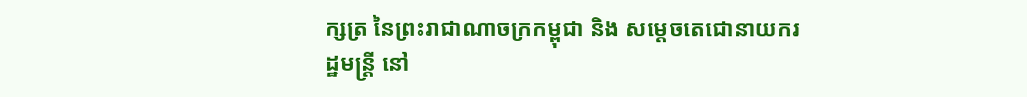ក្សត្រ នៃព្រះរាជាណាចក្រកម្ពុជា និង សម្តេចតេជោនាយករដ្ឋមន្រ្តី នៅ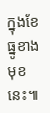ក្នុងខែធ្នូខាងមុខនេះ៕